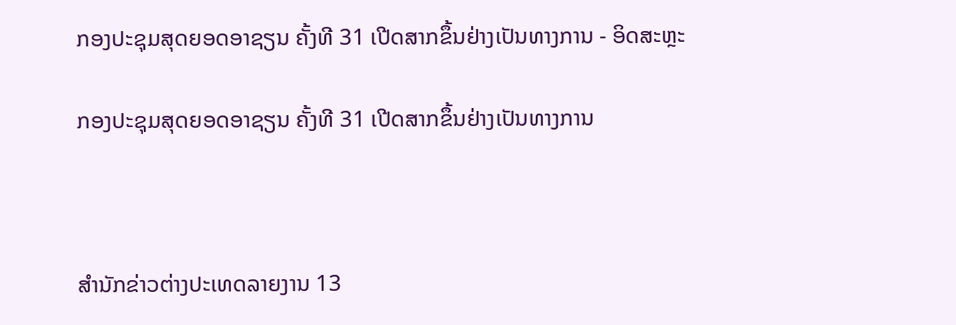ກອງປະຊຸມສຸດຍອດອາຊຽນ ຄັ້ງທີ 31 ເປີດສາກຂຶ້ນຢ່າງເປັນທາງການ - ອິດສະຫຼະ

ກອງປະຊຸມສຸດຍອດອາຊຽນ ຄັ້ງທີ 31 ເປີດສາກຂຶ້ນຢ່າງເປັນທາງການ



ສຳນັກຂ່າວຕ່າງປະເທດລາຍງານ 13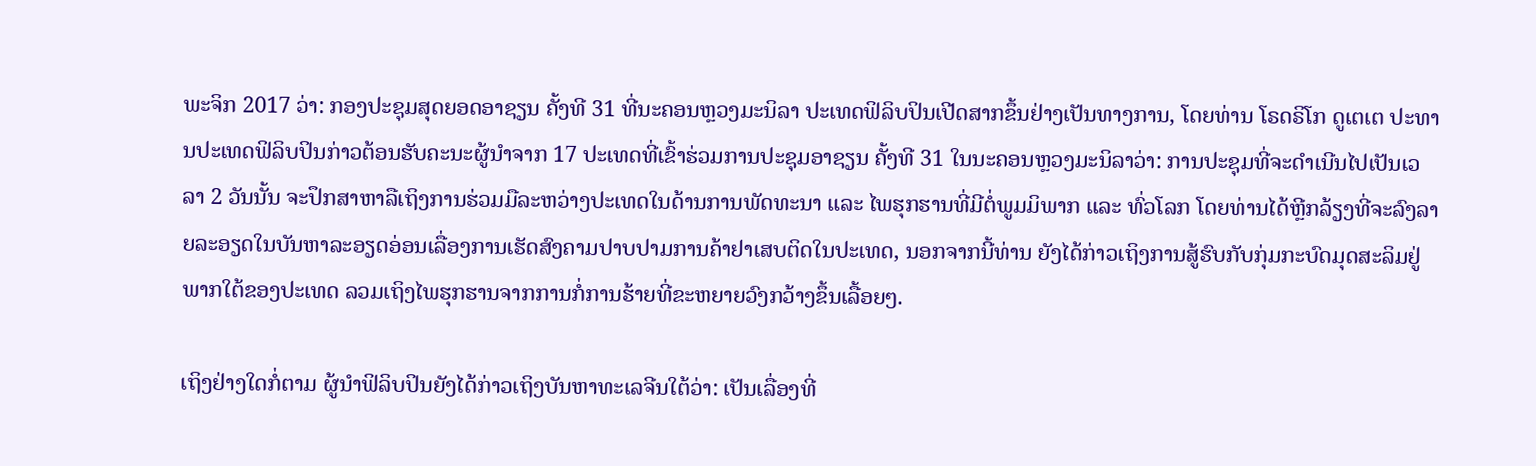ພະຈິກ 2017 ວ່າ: ກອງປະຊຸມສຸດຍອດອາຊຽນ ຄັ້ງທີ 31 ທີ່ນະຄອນຫຼວງມະນິລາ ປະເທດຟິລິບປິນເປີດສາກຂຶ້ນຢ່າງເປັນທາງການ, ໂດຍທ່ານ ໂຣດຣິໂກ ດູເຕເຕ ປະທານປະເທດຟິລິບປິນກ່າວຕ້ອນຮັບຄະນະຜູ້ນຳຈາກ 17 ປະເທດທີ່ເຂົ້າຮ່ວມການປະຊຸມອາຊຽນ ຄັ້ງທີ 31 ໃນນະຄອນຫຼວງມະນິລາວ່າ: ການປະຊຸມທີ່ຈະດຳເນີນໄປເປັນເວລາ 2 ວັນນັ້ນ ຈະປຶກສາຫາລືເຖິງການຮ່ວມມືລະຫວ່າງປະເທດໃນດ້ານການພັດທະນາ ແລະ ໄພຮຸກຮານທີ່ມີຕໍ່ພູມມິພາກ ແລະ ທົ່ວໂລກ ໂດຍທ່ານໄດ້ຫຼີກລ້ຽງທີ່ຈະລົງລາຍລະອຽດໃນບັນຫາລະອຽດອ່ອນເລື່ອງການເຮັດສົງຄາມປາບປາມການຄ້າຢາເສບຕິດໃນປະເທດ, ນອກຈາກນີ້ທ່ານ ຍັງໄດ້ກ່າວເຖິງການສູ້ຮົບກັບກຸ່ມກະບົດມຸດສະລິມຢູ່ພາກໃຕ້ຂອງປະເທດ ລວມເຖິງໄພຮຸກຮານຈາກການກໍ່ການຮ້າຍທີ່ຂະຫຍາຍວົງກວ້າງຂຶ້ນເລື້ອຍໆ.

ເຖິງຢ່າງໃດກໍ່ຕາມ ຜູ້ນຳຟິລິບປິນຍັງໄດ້ກ່າວເຖິງບັນຫາທະເລຈີນໃຕ້ວ່າ: ເປັນເລື່ອງທີ່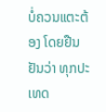ບໍ່ຄວນແຕະຕ້ອງ ໂດຍຢືນຢັນວ່າ ທຸກປະເທດ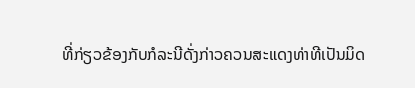ທີ່ກ່ຽວຂ້ອງກັບກໍລະນີດັ່ງກ່າວຄວນສະແດງທ່າທີເປັນມິດ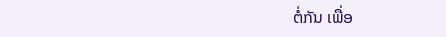ຕໍ່ກັນ ເພື່ອ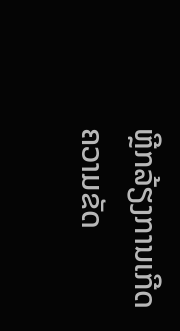ຫຼີກລ້ຽງການເກີດຄວາມຂັດ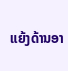ແຍ້ງດ້ານອາ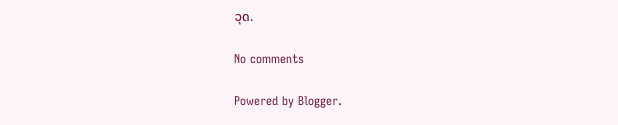ວຸດ.

No comments

Powered by Blogger.